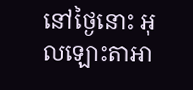នៅថ្ងៃនោះ អុលឡោះតាអា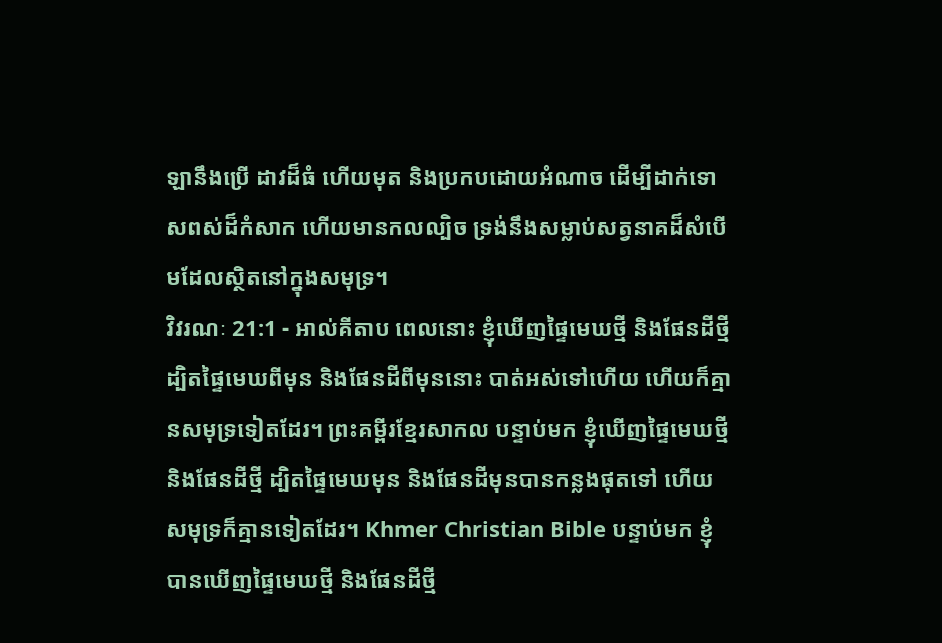ឡានឹងប្រើ ដាវដ៏ធំ ហើយមុត និងប្រកបដោយអំណាច ដើម្បីដាក់ទោសពស់ដ៏កំសាក ហើយមានកលល្បិច ទ្រង់នឹងសម្លាប់សត្វនាគដ៏សំបើមដែលស្ថិតនៅក្នុងសមុទ្រ។
វិវរណៈ 21:1 - អាល់គីតាប ពេលនោះ ខ្ញុំឃើញផ្ទៃមេឃថ្មី និងផែនដីថ្មី ដ្បិតផ្ទៃមេឃពីមុន និងផែនដីពីមុននោះ បាត់អស់ទៅហើយ ហើយក៏គ្មានសមុទ្រទៀតដែរ។ ព្រះគម្ពីរខ្មែរសាកល បន្ទាប់មក ខ្ញុំឃើញផ្ទៃមេឃថ្មី និងផែនដីថ្មី ដ្បិតផ្ទៃមេឃមុន និងផែនដីមុនបានកន្លងផុតទៅ ហើយសមុទ្រក៏គ្មានទៀតដែរ។ Khmer Christian Bible បន្ទាប់មក ខ្ញុំបានឃើញផ្ទៃមេឃថ្មី និងផែនដីថ្មី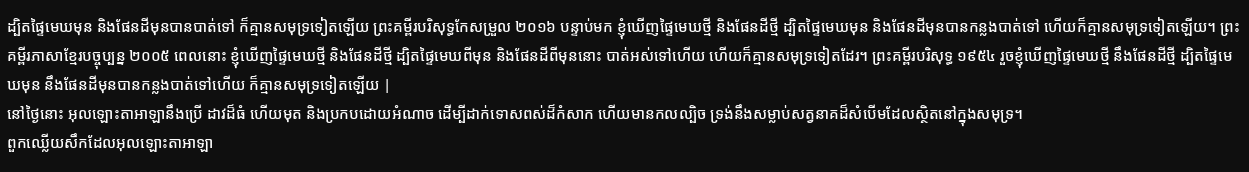ដ្បិតផ្ទៃមេឃមុន និងផែនដីមុនបានបាត់ទៅ ក៏គ្មានសមុទ្រទៀតឡើយ ព្រះគម្ពីរបរិសុទ្ធកែសម្រួល ២០១៦ បន្ទាប់មក ខ្ញុំឃើញផ្ទៃមេឃថ្មី និងផែនដីថ្មី ដ្បិតផ្ទៃមេឃមុន និងផែនដីមុនបានកន្លងបាត់ទៅ ហើយក៏គ្មានសមុទ្រទៀតឡើយ។ ព្រះគម្ពីរភាសាខ្មែរបច្ចុប្បន្ន ២០០៥ ពេលនោះ ខ្ញុំឃើញផ្ទៃមេឃថ្មី និងផែនដីថ្មី ដ្បិតផ្ទៃមេឃពីមុន និងផែនដីពីមុននោះ បាត់អស់ទៅហើយ ហើយក៏គ្មានសមុទ្រទៀតដែរ។ ព្រះគម្ពីរបរិសុទ្ធ ១៩៥៤ រួចខ្ញុំឃើញផ្ទៃមេឃថ្មី នឹងផែនដីថ្មី ដ្បិតផ្ទៃមេឃមុន នឹងផែនដីមុនបានកន្លងបាត់ទៅហើយ ក៏គ្មានសមុទ្រទៀតឡើយ |
នៅថ្ងៃនោះ អុលឡោះតាអាឡានឹងប្រើ ដាវដ៏ធំ ហើយមុត និងប្រកបដោយអំណាច ដើម្បីដាក់ទោសពស់ដ៏កំសាក ហើយមានកលល្បិច ទ្រង់នឹងសម្លាប់សត្វនាគដ៏សំបើមដែលស្ថិតនៅក្នុងសមុទ្រ។
ពួកឈ្លើយសឹកដែលអុលឡោះតាអាឡា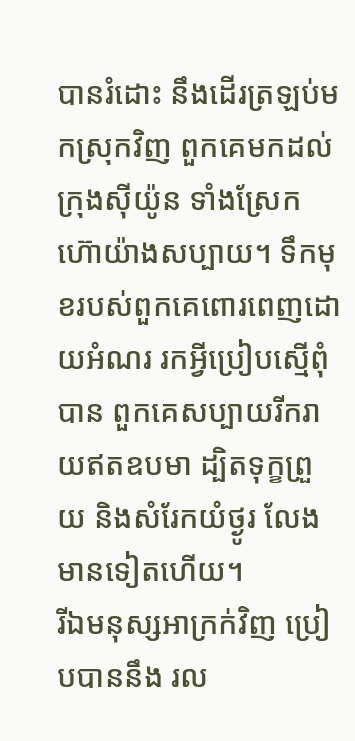បានរំដោះ នឹងដើរត្រឡប់មកស្រុកវិញ ពួកគេមកដល់ក្រុងស៊ីយ៉ូន ទាំងស្រែកហ៊ោយ៉ាងសប្បាយ។ ទឹកមុខរបស់ពួកគេពោរពេញដោយអំណរ រកអ្វីប្រៀបស្មើពុំបាន ពួកគេសប្បាយរីករាយឥតឧបមា ដ្បិតទុក្ខព្រួយ និងសំរែកយំថ្ងូរ លែងមានទៀតហើយ។
រីឯមនុស្សអាក្រក់វិញ ប្រៀបបាននឹង រល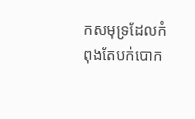កសមុទ្រដែលកំពុងតែបក់បោក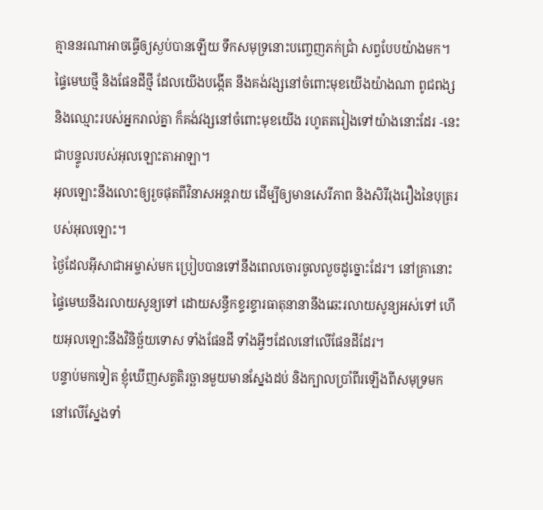គ្មាននរណាអាចធ្វើឲ្យស្ងប់បានឡើយ ទឹកសមុទ្រនោះបញ្ចេញភក់ជ្រាំ សព្វបែបយ៉ាងមក។
ផ្ទៃមេឃថ្មី និងផែនដីថ្មី ដែលយើងបង្កើត នឹងគង់វង្សនៅចំពោះមុខយើងយ៉ាងណា ពូជពង្ស និងឈ្មោះរបស់អ្នករាល់គ្នា ក៏គង់វង្សនៅចំពោះមុខយើង រហូតតរៀងទៅយ៉ាងនោះដែរ -នេះជាបន្ទូលរបស់អុលឡោះតាអាឡា។
អុលឡោះនឹងលោះឲ្យរួចផុតពីវិនាសអន្ដរាយ ដើម្បីឲ្យមានសេរីភាព និងសិរីរុងរឿងនៃបុត្ររបស់អុលឡោះ។
ថ្ងៃដែលអ៊ីសាជាអម្ចាស់មក ប្រៀបបានទៅនឹងពេលចោរចូលលួចដូច្នោះដែរ។ នៅគ្រានោះ ផ្ទៃមេឃនឹងរលាយសូន្យទៅ ដោយសន្ធឹកខ្ទរខ្ទារធាតុនានានឹងឆេះរលាយសូន្យអស់ទៅ ហើយអុលឡោះនឹងវិនិច្ឆ័យទោស ទាំងផែនដី ទាំងអ្វីៗដែលនៅលើផែនដីដែរ។
បន្ទាប់មកទៀត ខ្ញុំឃើញសត្វតិរច្ឆានមួយមានស្នែងដប់ និងក្បាលប្រាំពីរឡើងពីសមុទ្រមក នៅលើស្នែងទាំ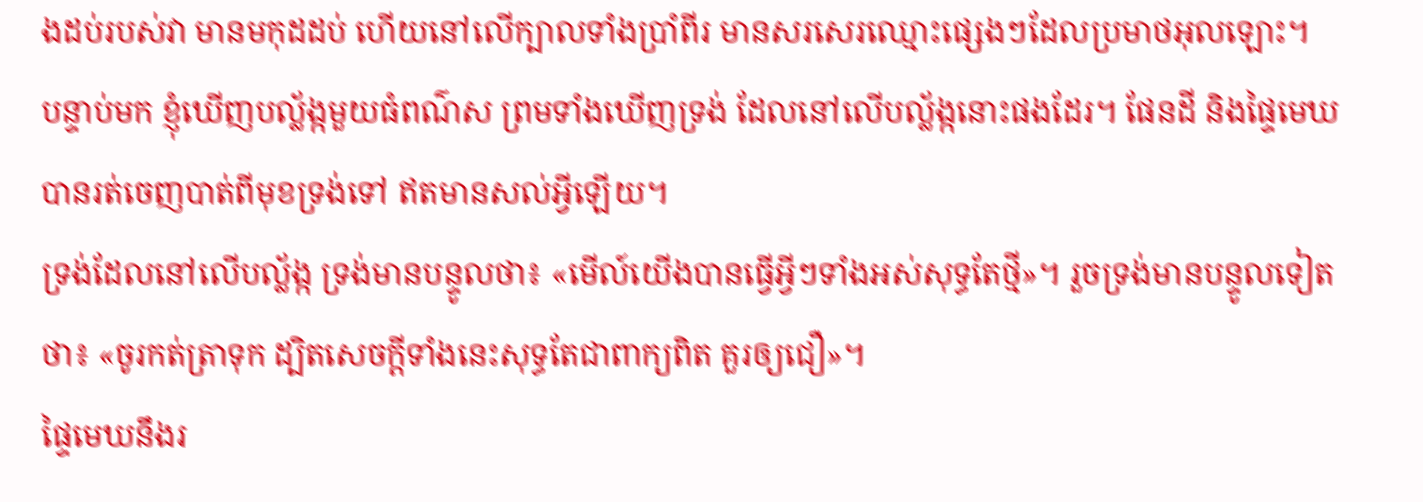ងដប់របស់វា មានមកុដដប់ ហើយនៅលើក្បាលទាំងប្រាំពីរ មានសរសេរឈ្មោះផ្សេងៗដែលប្រមាថអុលឡោះ។
បន្ទាប់មក ខ្ញុំឃើញបល្ល័ង្កមួយធំពណ៌ស ព្រមទាំងឃើញទ្រង់ ដែលនៅលើបល្ល័ង្កនោះផងដែរ។ ផែនដី និងផ្ទៃមេឃ បានរត់ចេញបាត់ពីមុខទ្រង់ទៅ ឥតមានសល់អ្វីឡើយ។
ទ្រង់ដែលនៅលើបល្ល័ង្ក ទ្រង់មានបន្ទូលថា៖ «មើល៍យើងបានធ្វើអ្វីៗទាំងអស់សុទ្ធតែថ្មី»។ រួចទ្រង់មានបន្ទូលទៀតថា៖ «ចូរកត់ត្រាទុក ដ្បិតសេចក្ដីទាំងនេះសុទ្ធតែជាពាក្យពិត គួរឲ្យជឿ»។
ផ្ទៃមេឃនឹងរ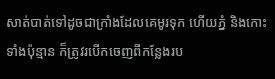សាត់បាត់ទៅដូចជាក្រាំងដែលគេមូរទុក ហើយភ្នំ និងកោះទាំងប៉ុន្មាន ក៏ត្រូវរបើកចេញពីកន្លែងរប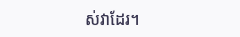ស់វាដែរ។